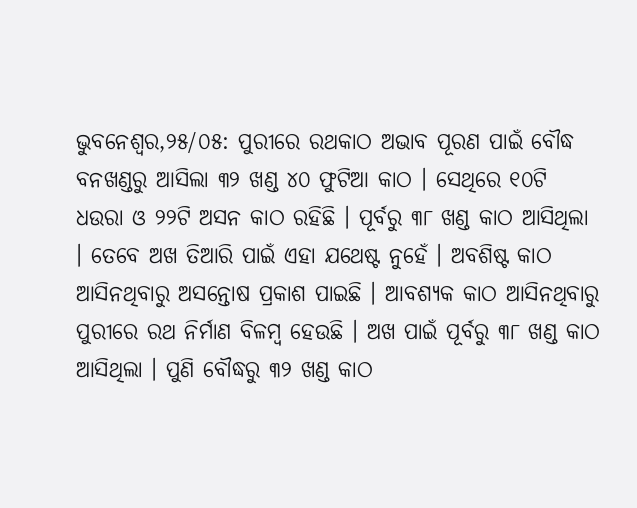ଭୁବନେଶ୍ୱର,୨୫/୦୫: ପୁରୀରେ ରଥକାଠ ଅଭାବ ପୂରଣ ପାଇଁ ବୌଦ୍ଧ ବନଖଣ୍ଡରୁ ଆସିଲା ୩୨ ଖଣ୍ଡ ୪୦ ଫୁଟିଆ କାଠ । ସେଥିରେ ୧୦ଟି ଧଉରା ଓ ୨୨ଟି ଅସନ କାଠ ରହିଛି । ପୂର୍ବରୁ ୩୮ ଖଣ୍ଡ କାଠ ଆସିଥିଲା । ତେବେ ଅଖ ତିଆରି ପାଇଁ ଏହା ଯଥେଷ୍ଟ ନୁହେଁ । ଅବଶିଷ୍ଟ କାଠ ଆସିନଥିବାରୁ ଅସନ୍ତୋଷ ପ୍ରକାଶ ପାଇଛି । ଆବଶ୍ୟକ କାଠ ଆସିନଥିବାରୁ ପୁରୀରେ ରଥ ନିର୍ମାଣ ବିଳମ୍ବ ହେଉଛି । ଅଖ ପାଇଁ ପୂର୍ବରୁ ୩୮ ଖଣ୍ଡ କାଠ ଆସିଥିଲା । ପୁଣି ବୌଦ୍ଧରୁ ୩୨ ଖଣ୍ଡ କାଠ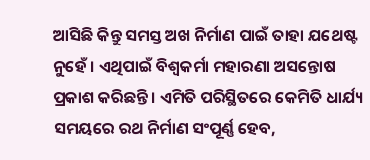ଆସିଛି କିନ୍ତୁ ସମସ୍ତ ଅଖ ନିର୍ମାଣ ପାଇଁ ତାହା ଯଥେଷ୍ଟ ନୁହେଁ । ଏଥିପାଇଁ ବିଶ୍ୱକର୍ମା ମହାରଣା ଅସନ୍ତୋଷ ପ୍ରକାଶ କରିଛନ୍ତି । ଏମିତି ପରିସ୍ଥିତରେ କେମିତି ଧାର୍ଯ୍ୟ ସମୟରେ ରଥ ନିର୍ମାଣ ସଂପୂର୍ଣ୍ଣ ହେବ,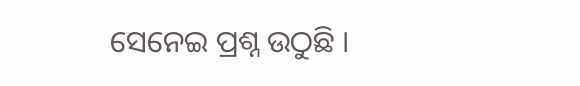ସେନେଇ ପ୍ରଶ୍ନ ଉଠୁଛି ।